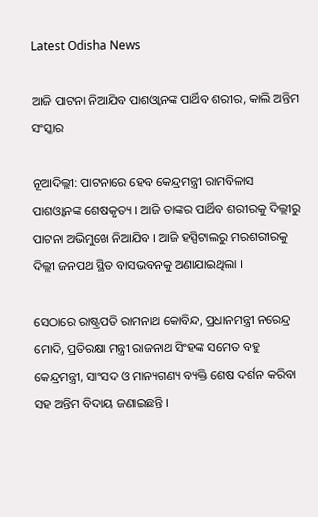Latest Odisha News

ଆଜି ପାଟନା ନିଆଯିବ ପାଶଓ୍ୱାନଙ୍କ ପାର୍ଥିବ ଶରୀର, କାଲି ଅନ୍ତିମ ସଂସ୍କାର

ନୂଆଦିଲ୍ଲୀ: ପାଟନାରେ ହେବ କେନ୍ଦ୍ରମନ୍ତ୍ରୀ ରାମବିଳାସ ପାଶଓ୍ୱାନଙ୍କ ଶେଷକୃତ୍ୟ । ଆଜି ତାଙ୍କର ପାର୍ଥିବ ଶରୀରକୁ ଦିଲ୍ଲୀରୁ ପାଟନା ଅଭିମୁଖେ ନିଆଯିବ । ଆଜି ହସ୍ପିଟାଲରୁ ମରଶରୀରକୁ ଦିଲ୍ଲୀ ଜନପଥ ସ୍ଥିତ ବାସଭବନକୁ ଅଣାଯାଇଥିଲା ।

ସେଠାରେ ରାଷ୍ଟ୍ରପତି ରାମନାଥ କୋବିନ୍ଦ, ପ୍ରଧାନମନ୍ତ୍ରୀ ନରେନ୍ଦ୍ର ମୋଦି, ପ୍ରତିରକ୍ଷା ମନ୍ତ୍ରୀ ରାଜନାଥ ସିଂହଙ୍କ ସମେତ ବହୁ କେନ୍ଦ୍ରମନ୍ତ୍ରୀ, ସାଂସଦ ଓ ମାନ୍ୟଗଣ୍ୟ ବ୍ୟକ୍ତି ଶେଷ ଦର୍ଶନ କରିବା ସହ ଅନ୍ତିମ ବିଦାୟ ଜଣାଇଛନ୍ତି ।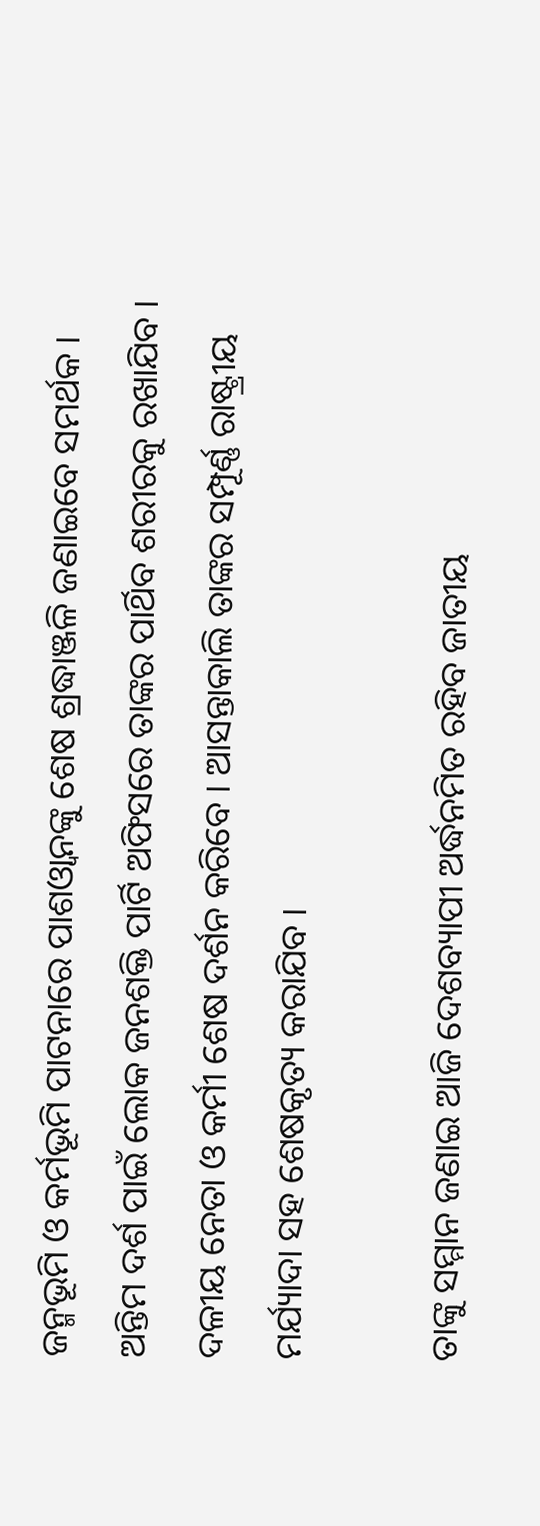ଜନ୍ମଭୂମି ଓ କର୍ମଭୂମି ପାଟନାରେ ପାଶଓ୍ୱାନଙ୍କୁ ଶେଷ ଶ୍ରଦ୍ଧାଞ୍ଜଳି ଜଣାଇବେ ସମର୍ଥକ । ଅନ୍ତିମ ଦର୍ଶ ପାଇଁ ଲୋକ ଜନଶକ୍ତି ପାର୍ଟି ଅଫିସରେ ତାଙ୍କର ପାର୍ଥିବ ଶରୀରକୁ ରଖାଯିବ । ଦଳୀୟ ନେତା ଓ କର୍ମୀ ଶେଷ ଦର୍ଶନ କରିବେ । ଆସନ୍ତାକାଲି ତାଙ୍କର ସମ୍ପୂର୍ଣ୍ଣ ରାଷ୍ଟ୍ରୀୟ ମର୍ଯ୍ୟାଦା ସହ ଶେଷକୃତ୍ୟ କରାଯିବ ।

ତାଙ୍କୁ ସମ୍ମାନ ଜଣାଇ ଆଜି ଦେଶବ୍ୟାପୀ ଅର୍ଦ୍ଧନମିତ ରହିବ ଜାତୀୟ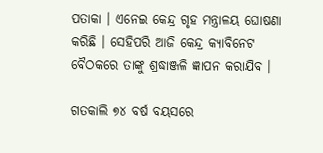ପତାକା । ଏନେଇ କେନ୍ଦ୍ର ଗୃହ ମନ୍ତ୍ରାଳୟ ଘୋଷଣା କରିଛି । ସେହିପରି ଆଜି କେନ୍ଦ୍ର କ୍ୟାବିନେଟ ବୈଠକରେ ତାଙ୍କୁ ଶ୍ରଦ୍ଧାଞ୍ଜଳି ଜ୍ଞାପନ କରାଯିବ ।

ଗତକାଲି ୭୪ ବର୍ଷ ବୟସରେ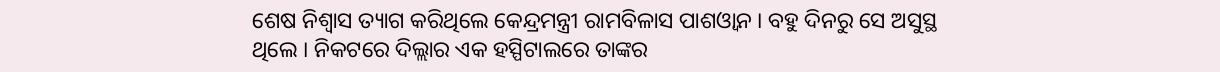ଶେଷ ନିଶ୍ୱାସ ତ୍ୟାଗ କରିଥିଲେ କେନ୍ଦ୍ରମନ୍ତ୍ରୀ ରାମବିଳାସ ପାଶଓ୍ୱାନ । ବହୁ ଦିନରୁ ସେ ଅସୁସ୍ଥ ଥିଲେ । ନିକଟରେ ଦିଲ୍ଲାର ଏକ ହସ୍ପିଟାଲରେ ତାଙ୍କର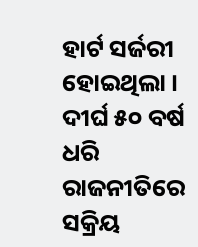ହାର୍ଟ ସର୍ଜରୀ ହୋଇଥିଲା । ଦୀର୍ଘ ୫୦ ବର୍ଷ ଧରି ରାଜନୀତିରେ ସକ୍ରିୟ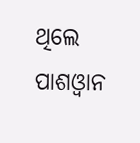ଥିଲେ ପାଶଓ୍ୱାନ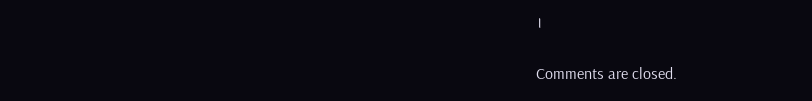।

Comments are closed.